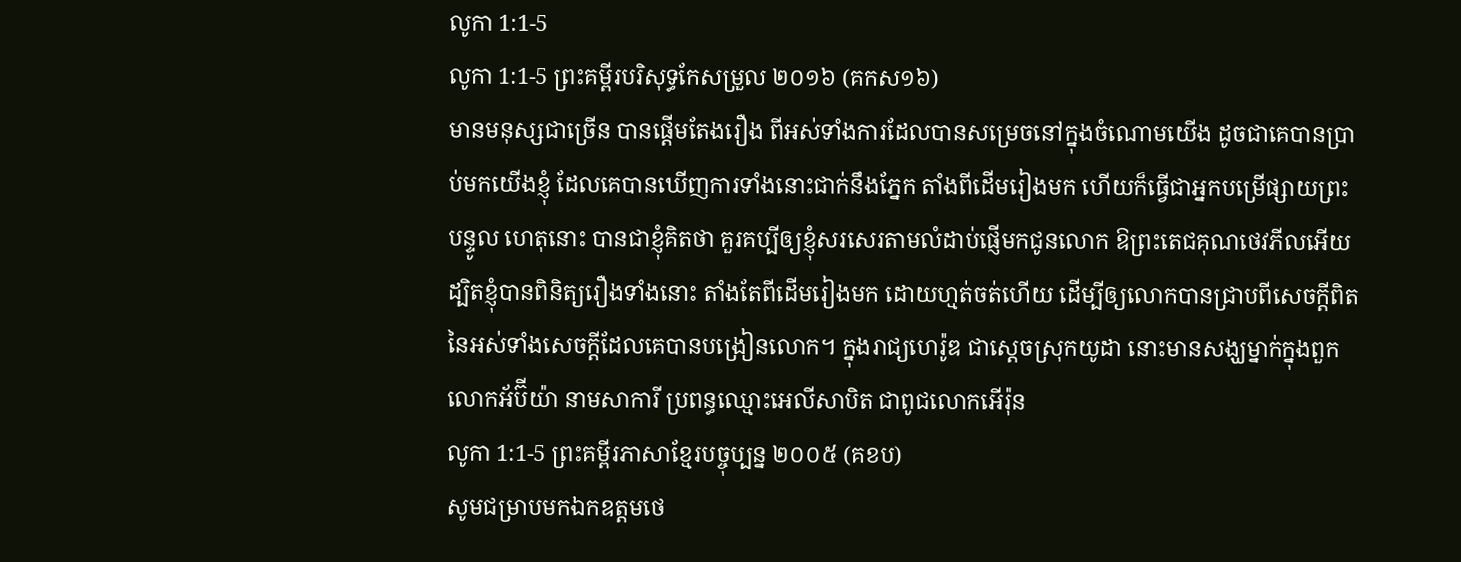លូកា 1:1-5
លូកា 1:1-5 ព្រះគម្ពីរបរិសុទ្ធកែសម្រួល ២០១៦ (គកស១៦)
មានមនុស្សជាច្រើន បានផ្តើមតែងរឿង ពីអស់ទាំងការដែលបានសម្រេចនៅក្នុងចំណោមយើង ដូចជាគេបានប្រាប់មកយើងខ្ញុំ ដែលគេបានឃើញការទាំងនោះជាក់នឹងភ្នែក តាំងពីដើមរៀងមក ហើយក៏ធ្វើជាអ្នកបម្រើផ្សាយព្រះបន្ទូល ហេតុនោះ បានជាខ្ញុំគិតថា គួរគប្បីឲ្យខ្ញុំសរសេរតាមលំដាប់ផ្ញើមកជូនលោក ឱព្រះតេជគុណថេវភីលអើយ ដ្បិតខ្ញុំបានពិនិត្យរឿងទាំងនោះ តាំងតែពីដើមរៀងមក ដោយហ្មត់ចត់ហើយ ដើម្បីឲ្យលោកបានជ្រាបពីសេចក្តីពិតនៃអស់ទាំងសេចក្តីដែលគេបានបង្រៀនលោក។ ក្នុងរាជ្យហេរ៉ូឌ ជាស្តេចស្រុកយូដា នោះមានសង្ឃម្នាក់ក្នុងពួកលោកអ័ប៊ីយ៉ា នាមសាការី ប្រពន្ធឈ្មោះអេលីសាបិត ជាពូជលោកអើរ៉ុន
លូកា 1:1-5 ព្រះគម្ពីរភាសាខ្មែរបច្ចុប្បន្ន ២០០៥ (គខប)
សូមជម្រាបមកឯកឧត្ដមថេ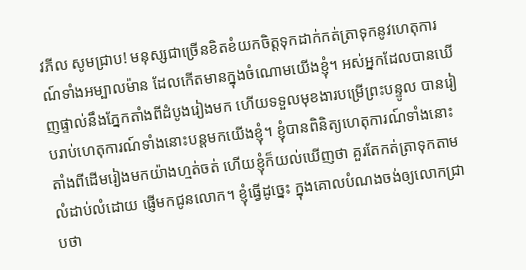វភីល សូមជ្រាប! មនុស្សជាច្រើនខិតខំយកចិត្តទុកដាក់កត់ត្រាទុកនូវហេតុការណ៍ទាំងអម្បាលម៉ាន ដែលកើតមានក្នុងចំណោមយើងខ្ញុំ។ អស់អ្នកដែលបានឃើញផ្ទាល់នឹងភ្នែកតាំងពីដំបូងរៀងមក ហើយទទួលមុខងារបម្រើព្រះបន្ទូល បានរៀបរាប់ហេតុការណ៍ទាំងនោះបន្តមកយើងខ្ញុំ។ ខ្ញុំបានពិនិត្យហេតុការណ៍ទាំងនោះ តាំងពីដើមរៀងមកយ៉ាងហ្មត់ចត់ ហើយខ្ញុំក៏យល់ឃើញថា គួរតែកត់ត្រាទុកតាមលំដាប់លំដោយ ផ្ញើមកជូនលោក។ ខ្ញុំធ្វើដូច្នេះ ក្នុងគោលបំណងចង់ឲ្យលោកជ្រាបថា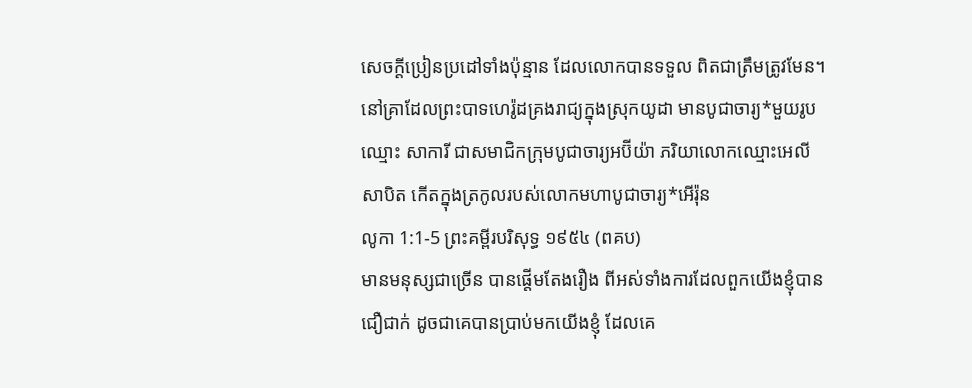សេចក្ដីប្រៀនប្រដៅទាំងប៉ុន្មាន ដែលលោកបានទទួល ពិតជាត្រឹមត្រូវមែន។ នៅគ្រាដែលព្រះបាទហេរ៉ូដគ្រងរាជ្យក្នុងស្រុកយូដា មានបូជាចារ្យ*មួយរូបឈ្មោះ សាការី ជាសមាជិកក្រុមបូជាចារ្យអប៊ីយ៉ា ភរិយាលោកឈ្មោះអេលីសាបិត កើតក្នុងត្រកូលរបស់លោកមហាបូជាចារ្យ*អើរ៉ុន
លូកា 1:1-5 ព្រះគម្ពីរបរិសុទ្ធ ១៩៥៤ (ពគប)
មានមនុស្សជាច្រើន បានផ្តើមតែងរឿង ពីអស់ទាំងការដែលពួកយើងខ្ញុំបានជឿជាក់ ដូចជាគេបានប្រាប់មកយើងខ្ញុំ ដែលគេ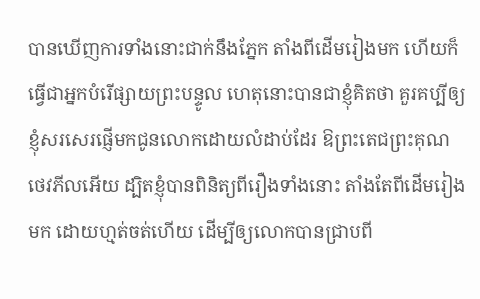បានឃើញការទាំងនោះជាក់នឹងភ្នែក តាំងពីដើមរៀងមក ហើយក៏ធ្វើជាអ្នកបំរើផ្សាយព្រះបន្ទូល ហេតុនោះបានជាខ្ញុំគិតថា គួរគប្បីឲ្យខ្ញុំសរសេរផ្ញើមកជូនលោកដោយលំដាប់ដែរ ឱព្រះតេជព្រះគុណថេវភីលអើយ ដ្បិតខ្ញុំបានពិនិត្យពីរឿងទាំងនោះ តាំងតែពីដើមរៀងមក ដោយហ្មត់ចត់ហើយ ដើម្បីឲ្យលោកបានជ្រាបពី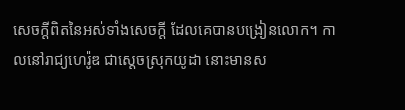សេចក្ដីពិតនៃអស់ទាំងសេចក្ដី ដែលគេបានបង្រៀនលោក។ កាលនៅរាជ្យហេរ៉ូឌ ជាស្តេចស្រុកយូដា នោះមានស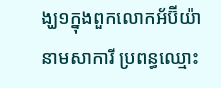ង្ឃ១ក្នុងពួកលោកអ័ប៊ីយ៉ា នាមសាការី ប្រពន្ធឈ្មោះ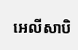អេលីសាបិ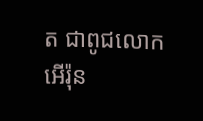ត ជាពូជលោកអើរ៉ុន